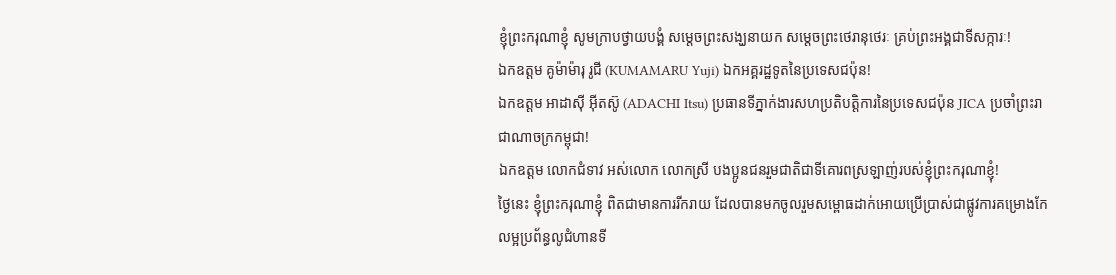ខ្ញុំព្រះករុណាខ្ញុំ សូមក្រាបថ្វាយបង្គំ សម្តេចព្រះសង្ឃនាយក សម្តេចព្រះថេរានុថេរៈ គ្រប់ព្រះអង្គជាទីសក្ការៈ!
ឯកឧត្តម គូម៉ាម៉ារុ រូជី (KUMAMARU Yuji) ឯកអគ្គរដ្ឋទូតនៃប្រទេសជប៉ុន!
ឯកឧត្តម អាដាស៊ី អ៊ីតស៊ូ (ADACHI Itsu) ប្រធានទីភ្នាក់ងារសហប្រតិបត្តិការនៃប្រទេសជប៉ុន JICA ប្រចាំព្រះរាជាណាចក្រកម្ពុជា!
ឯកឧត្តម លោកជំទាវ អស់លោក លោកស្រី បងប្អូនជនរួមជាតិជាទីគោរពស្រឡាញ់របស់ខ្ញុំព្រះករុណាខ្ញុំ!
ថ្ងៃនេះ ខ្ញុំព្រះករុណាខ្ញុំ ពិតជាមានការរីករាយ ដែលបានមកចូលរួមសម្ពោធដាក់អោយប្រើប្រាស់ជាផ្លូវការគម្រោងកែលម្អប្រព័ន្ធលូជំហានទី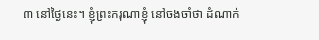៣ នៅថ្ងៃនេះ។ ខ្ញុំព្រះករុណាខ្ញុំ នៅចងចាំថា ដំណាក់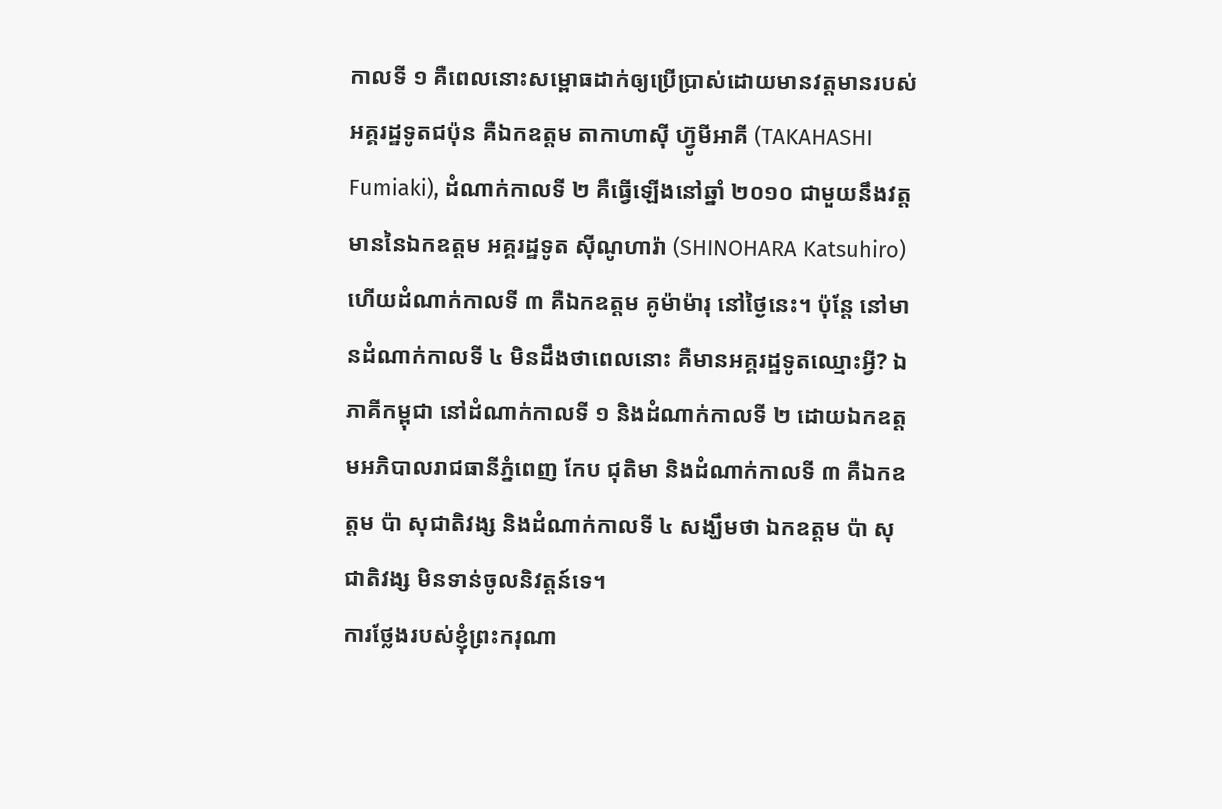កាលទី ១ គឺពេលនោះសម្ពោធដាក់ឲ្យប្រើប្រាស់ដោយមានវត្តមានរបស់អគ្គរដ្ឋទូតជប៉ុន គឺឯកឧត្តម តាកាហាស៊ី ហ៊្វូមីអាគី (TAKAHASHI Fumiaki), ដំណាក់កាលទី ២ គឺធ្វើឡើងនៅឆ្នាំ ២០១០ ជាមួយនឹងវត្តមាននៃឯកឧត្តម អគ្គរដ្ឋទូត ស៊ីណូហារ៉ា (SHINOHARA Katsuhiro) ហើយដំណាក់កាលទី ៣ គឺឯកឧត្តម គូម៉ាម៉ារុ នៅថ្ងៃនេះ។ ប៉ុន្តែ នៅមានដំណាក់កាលទី ៤ មិនដឹងថាពេលនោះ គឺមានអគ្គរដ្ឋទូតឈ្មោះអ្វី? ឯភាគីកម្ពុជា នៅដំណាក់កាលទី ១ និងដំណាក់កាលទី ២ ដោយឯកឧត្តមអភិបាលរាជធានីភ្នំពេញ កែប ជុតិមា និងដំណាក់កាលទី ៣ គឺឯកឧត្តម ប៉ា សុជាតិវង្ស និងដំណាក់កាលទី ៤ សង្ឃឹមថា ឯកឧត្តម ប៉ា សុជាតិវង្ស មិនទាន់ចូលនិវត្តន៍ទេ។
ការថ្លែងរបស់ខ្ញុំព្រះករុណា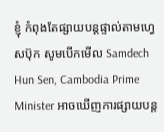ខ្ញុំ កំពុងតែផ្សាយបន្តផ្ទាល់តាមហ្វេសប៊ុក សូមបើកមើល Samdech Hun Sen, Cambodia Prime Minister អាចឃើញការផ្សាយបន្ត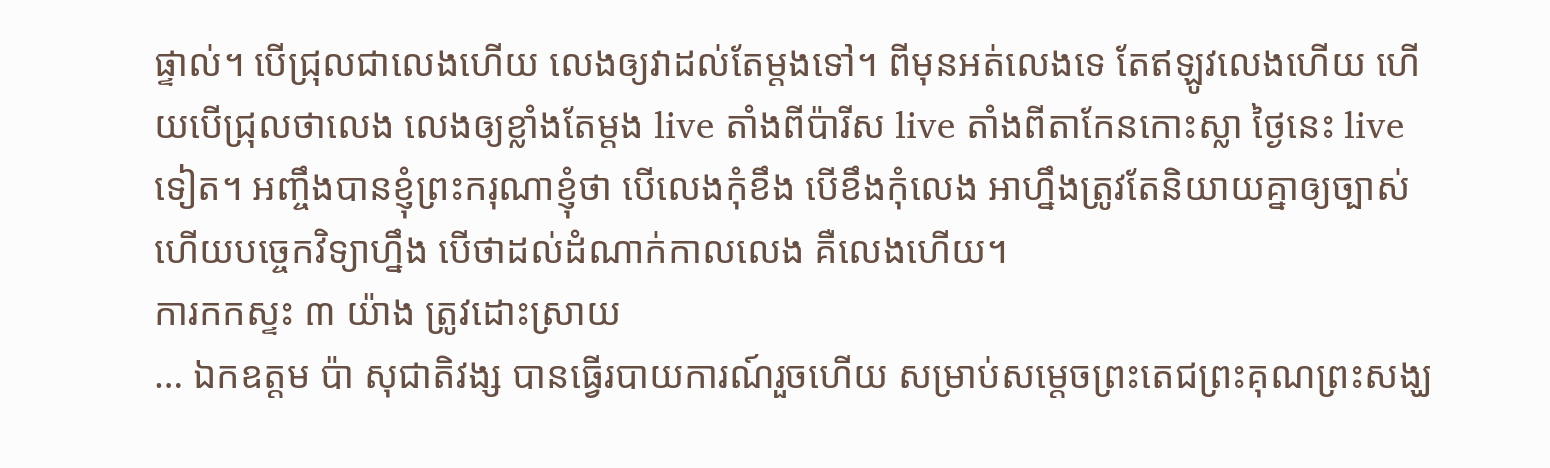ផ្ទាល់។ បើជ្រុលជាលេងហើយ លេងឲ្យវាដល់តែម្តងទៅ។ ពីមុនអត់លេងទេ តែឥឡូវលេងហើយ ហើយបើជ្រុលថាលេង លេងឲ្យខ្លាំងតែម្តង live តាំងពីប៉ារីស live តាំងពីតាកែនកោះស្លា ថ្ងៃនេះ live ទៀត។ អញ្ចឹងបានខ្ញុំព្រះករុណាខ្ញុំថា បើលេងកុំខឹង បើខឹងកុំលេង អាហ្នឹងត្រូវតែនិយាយគ្នាឲ្យច្បាស់ ហើយបច្ចេកវិទ្យាហ្នឹង បើថាដល់ដំណាក់កាលលេង គឺលេងហើយ។
ការកកស្ទះ ៣ យ៉ាង ត្រូវដោះស្រាយ
… ឯកឧត្តម ប៉ា សុជាតិវង្ស បានធ្វើរបាយការណ៍រួចហើយ សម្រាប់សម្តេចព្រះតេជព្រះគុណព្រះសង្ឃ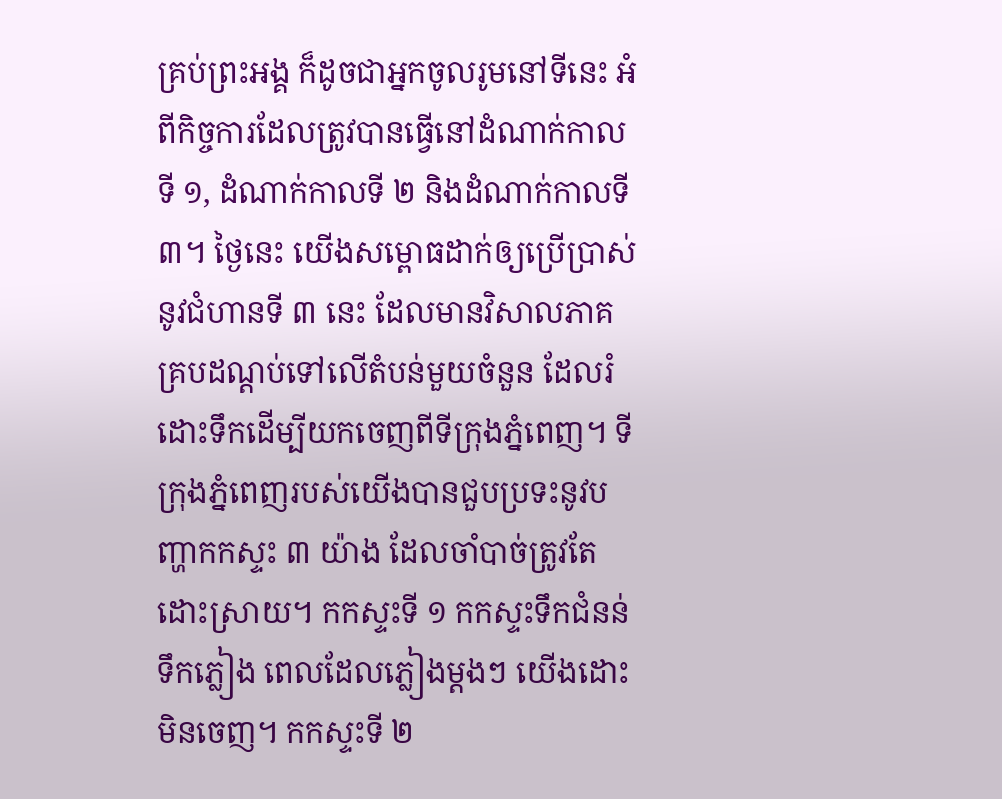គ្រប់ព្រះអង្គ ក៏ដូចជាអ្នកចូលរូមនៅទីនេះ អំពីកិច្ចការដែលត្រូវបានធ្វើនៅដំណាក់កាលទី ១, ដំណាក់កាលទី ២ និងដំណាក់កាលទី ៣។ ថ្ងៃនេះ យើងសម្ពោធដាក់ឲ្យប្រើប្រាស់នូវជំហានទី ៣ នេះ ដែលមានវិសាលភាគគ្របដណ្តប់ទៅលើតំបន់មួយចំនួន ដែលរំដោះទឹកដើម្បីយកចេញពីទីក្រុងភ្នំពេញ។ ទីក្រុងភ្នំពេញរបស់យើងបានជួបប្រទះនូវបញ្ហាកកស្ទះ ៣ យ៉ាង ដែលចាំបាច់ត្រូវតែដោះស្រាយ។ កកស្ទះទី ១ កកស្ទះទឹកជំនន់ទឹកភ្លៀង ពេលដែលភ្លៀងម្តងៗ យើងដោះមិនចេញ។ កកស្ទះទី ២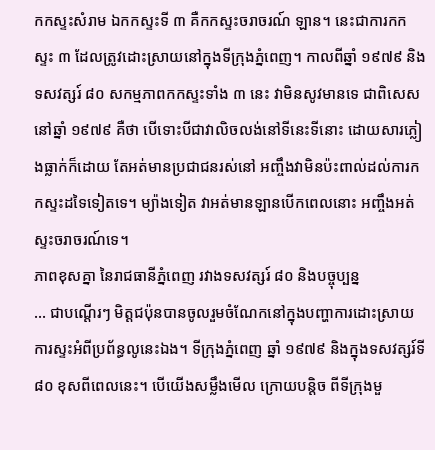កកស្ទះសំរាម ឯកកស្ទះទី ៣ គឺកកស្ទះចរាចរណ៍ ឡាន។ នេះជាការកកស្ទះ ៣ ដែលត្រូវដោះស្រាយនៅក្នុងទីក្រុងភ្នំពេញ។ កាលពីឆ្នាំ ១៩៧៩ និងទសវត្សរ៍ ៨០ សកម្មភាពកកស្ទះទាំង ៣ នេះ វាមិនសូវមានទេ ជាពិសេសនៅឆ្នាំ ១៩៧៩ គឺថា បើទោះបីជាវាលិចលង់នៅទីនេះទីនោះ ដោយសារភ្លៀងធ្លាក់ក៏ដោយ តែអត់មានប្រជាជនរស់នៅ អញ្ចឹងវាមិនប៉ះពាល់ដល់ការកកស្ទះដទៃទៀតទេ។ ម្យ៉ាងទៀត វាអត់មានឡានបើកពេលនោះ អញ្ចឹងអត់ស្ទះចរាចរណ៍ទេ។
ភាពខុសគ្នា នៃរាជធានីភ្នំពេញ រវាងទសវត្សរ៍ ៨០ និងបច្ចុប្បន្ន
… ជាបណ្តើរៗ មិត្តជប៉ុនបានចូលរួមចំណែកនៅក្នុងបញ្ហាការដោះស្រាយការស្ទះអំពីប្រព័ន្ធលូនេះឯង។ ទីក្រុងភ្នំពេញ ឆ្នាំ ១៩៧៩ និងក្នុងទសវត្សរ៍ទី ៨០ ខុសពីពេលនេះ។ បើយើងសម្លឹងមើល ក្រោយបន្តិច ពីទីក្រុងមួ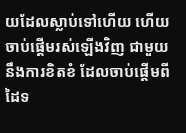យដែលស្លាប់ទៅហើយ ហើយចាប់ផ្តើមរស់ឡើងវិញ ជាមួយនឹងការខិតខំ ដែលចាប់ផ្តើមពីដៃទ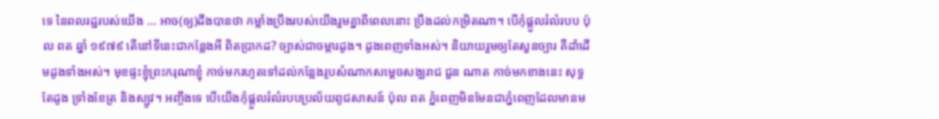ទេ នៃពលរដ្ឋរបស់យើង … អាច(ឲ្យ)ដឹងបានថា កម្លាំងប្រឹងរបស់យើងរួមគ្នាពីពេលនោះ ប្រឹងដល់កម្រិតណា។ បើកុំផ្តួលរំលំរបប ប៉ុល ពត ឆ្នាំ ១៩៧៩ តើនៅទីនេះជាកន្លែងអី ពិតប្រាកដ? ច្បាស់ជាចម្ការដូង។ ដូងពេញទាំងអស់។ និយាយរួមឲ្យតែសួនច្បារ គឺដាំដើមដូងទាំងអស់។ មុខផ្ទះខ្ញុំព្រះករុណាខ្ញុំ កាច់មករហូតទៅដល់កន្លែងរូបសំណាកសម្តេចសង្ឃរាជ ជួន ណាត កាច់មកខាងនេះ សុទ្ធតែដូង ទ្រាំងខែត្រ និងស្បូវ។ អញ្ចឹងទេ បើយើងកុំផ្តួលរំលំរបបប្រល័យពូជសាសន៍ ប៉ុល ពត ភ្នំពេញមិនមែនជាភ្នំពេញដែលមានម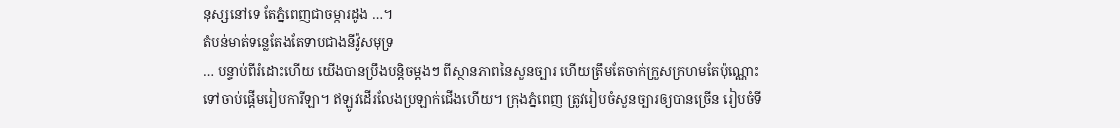នុស្សនៅទេ តែភ្នំពេញជាចម្ការដូង …។
តំបន់មាត់ទន្លេតែងតែទាបជាងនីវ៉ូសមុទ្រ
… បន្ទាប់ពីរំដោះហើយ យើងបានប្រឹងបន្តិចម្តងៗ ពីស្ថានភាពនៃសួនច្បារ ហើយត្រឹមតែចាក់ក្រួសក្រហមតែប៉ុណ្ណោះ ទៅចាប់ផ្តើមរៀបការីឡា។ ឥឡូវដើរលែងប្រឡាក់ជើងហើយ។ ក្រុងភ្នំពេញ ត្រូវរៀបចំសួនច្បារឲ្យបានច្រើន រៀបចំទី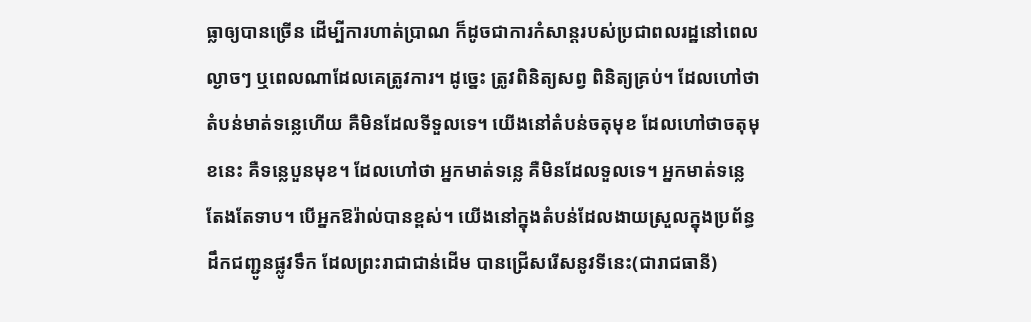ធ្លាឲ្យបានច្រើន ដើម្បីការហាត់ប្រាណ ក៏ដូចជាការកំសាន្តរបស់ប្រជាពលរដ្ឋនៅពេលល្ងាចៗ ឬពេលណាដែលគេត្រូវការ។ ដូច្នេះ ត្រូវពិនិត្យសព្វ ពិនិត្យគ្រប់។ ដែលហៅថា តំបន់មាត់ទន្លេហើយ គឺមិនដែលទីទួលទេ។ យើងនៅតំបន់ចតុមុខ ដែលហៅថាចតុមុខនេះ គឺទន្លេបួនមុខ។ ដែលហៅថា អ្នកមាត់ទន្លេ គឺមិនដែលទួលទេ។ អ្នកមាត់ទន្លេតែងតែទាប។ បើអ្នកឱរ៉ាល់បានខ្ពស់។ យើងនៅក្នុងតំបន់ដែលងាយស្រួលក្នុងប្រព័ន្ធដឹកជញ្ជូនផ្លូវទឹក ដែលព្រះរាជាជាន់ដើម បានជ្រើសរើសនូវទីនេះ(ជារាជធានី)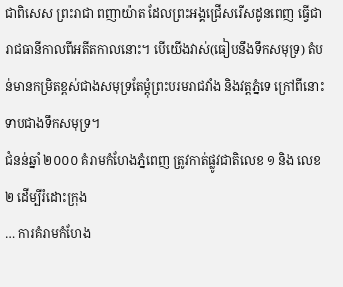ជាពិសេស ព្រះរាជា ពញាយ៉ាត ដែលព្រះអង្គជ្រើសរើសដូនពេញ ធ្វើជារាជធានីកាលពីអតីតកាលនោះ។ បើយើងវាស់(ធៀបនឹងទឹកសមុទ្រ) តំបន់មានកម្រិតខ្ពស់ជាងសមុទ្រតែម្តុំព្រះបរមរាជវាំង និងវត្តភ្នំទេ ក្រៅពីនោះទាបជាងទឹកសមុទ្រ។
ជំនន់ឆ្នាំ ២០០០ គំរាមកំហែងភ្នំពេញ ត្រូវកាត់ផ្លូវជាតិលេខ ១ និង លេខ ២ ដើម្បីរំដោះក្រុង
… ការគំរាមកំហែង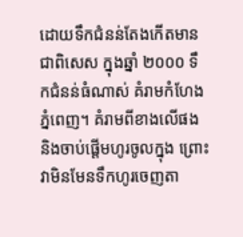ដោយទឹកជំនន់តែងកើតមាន ជាពិសេស ក្នុងឆ្នាំ ២០០០ ទឹកជំនន់ធំណាស់ គំរាមកំហែងភ្នំពេញ។ គំរាមពីខាងលើផង និងចាប់ផ្តើមហូរចូលក្នុង ព្រោះវាមិនមែនទឹកហូរចេញតា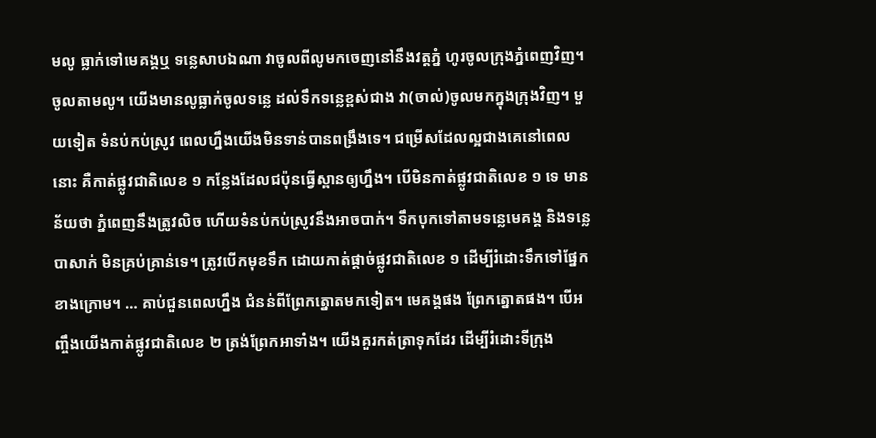មលូ ធ្លាក់ទៅមេគង្គឬ ទន្លេសាបឯណា វាចូលពីលូមកចេញនៅនឹងវត្តភ្នំ ហូរចូលក្រុងភ្នំពេញវិញ។ ចូលតាមលូ។ យើងមានលូធ្លាក់ចូលទន្លេ ដល់ទឹកទន្លេខ្ពស់ជាង វា(ចាល់)ចូលមកក្នុងក្រុងវិញ។ មួយទៀត ទំនប់កប់ស្រូវ ពេលហ្នឹងយើងមិនទាន់បានពង្រឹងទេ។ ជម្រើសដែលល្អជាងគេនៅពេលនោះ គឺកាត់ផ្លូវជាតិលេខ ១ កន្លែងដែលជប៉ុនធ្វើស្ពានឲ្យហ្នឹង។ បើមិនកាត់ផ្លូវជាតិលេខ ១ ទេ មានន័យថា ភ្នំពេញនឹងត្រូវលិច ហើយទំនប់កប់ស្រូវនឹងអាចបាក់។ ទឹកបុកទៅតាមទន្លេមេគង្គ និងទន្លេបាសាក់ មិនគ្រប់គ្រាន់ទេ។ ត្រូវបើកមុខទឹក ដោយកាត់ផ្តាច់ផ្លូវជាតិលេខ ១ ដើម្បីរំដោះទឹកទៅផ្នែកខាងក្រោម។ … គាប់ជួនពេលហ្នឹង ជំនន់ពីព្រែកត្នោតមកទៀត។ មេគង្គផង ព្រែកត្នោតផង។ បើអញ្ចឹងយើងកាត់ផ្លូវជាតិលេខ ២ ត្រង់ព្រែកអាទាំង។ យើងគួរកត់ត្រាទុកដែរ ដើម្បីរំដោះទីក្រុង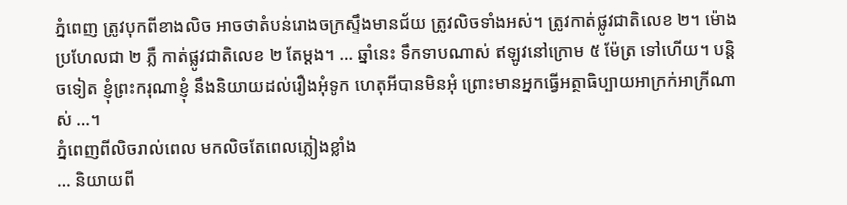ភ្នំពេញ ត្រូវបុកពីខាងលិច អាចថាតំបន់រោងចក្រស្ទឹងមានជ័យ ត្រូវលិចទាំងអស់។ ត្រូវកាត់ផ្លូវជាតិលេខ ២។ ម៉ោងប្រហែលជា ២ ភ្លឺ កាត់ផ្លូវជាតិលេខ ២ តែម្តង។ … ឆ្នាំនេះ ទឹកទាបណាស់ ឥឡូវនៅក្រោម ៥ ម៉ែត្រ ទៅហើយ។ បន្តិចទៀត ខ្ញុំព្រះករុណាខ្ញុំ នឹងនិយាយដល់រឿងអុំទូក ហេតុអីបានមិនអុំ ព្រោះមានអ្នកធ្វើអត្ថាធិប្បាយអាក្រក់អាក្រីណាស់ …។
ភ្នំពេញពីលិចរាល់ពេល មកលិចតែពេលភ្លៀងខ្លាំង
… និយាយពី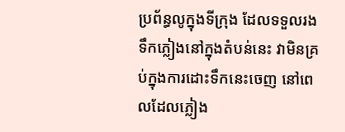ប្រព័ន្ធលូក្នុងទីក្រុង ដែលទទួលរងទឹកភ្លៀងនៅក្នុងតំបន់នេះ វាមិនគ្រប់ក្នុងការដោះទឹកនេះចេញ នៅពេលដែលភ្លៀង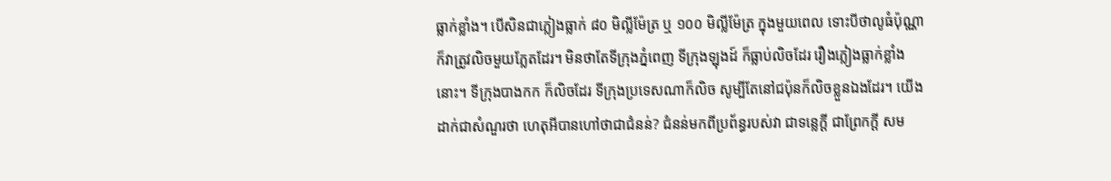ធ្លាក់ខ្លាំង។ បើសិនជាភ្លៀងធ្លាក់ ៨០ មិល្លីម៉ែត្រ ឬ ១០០ មិល្លីម៉ែត្រ ក្នុងមួយពេល ទោះបីថាលូធំប៉ុណ្ណា ក៏វាត្រូវលិចមួយភ្លែតដែរ។ មិនថាតែទីក្រុងភ្នំពេញ ទីក្រុងឡុងដ៍ ក៏ធ្លាប់លិចដែរ រឿងភ្លៀងធ្លាក់ខ្លាំងនោះ។ ទីក្រុងបាងកក ក៏លិចដែរ ទីក្រុងប្រទេសណាក៏លិច សូម្បីតែនៅជប៉ុនក៏លិចខ្លួនឯងដែរ។ យើងដាក់ជាសំណួរថា ហេតុអីបានហៅថាជាជំនន់? ជំនន់មកពីប្រព័ន្ធរបស់វា ជាទន្លេក្តី ជាព្រែកក្តី សម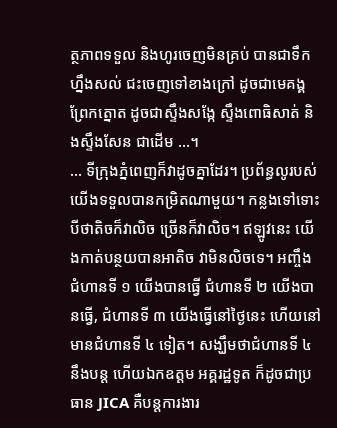ត្ថភាពទទួល និងហូរចេញមិនគ្រប់ បានជាទឹកហ្នឹងសល់ ជះចេញទៅខាងក្រៅ ដូចជាមេគង្គ ព្រែកត្នោត ដូចជាស្ទឹងសង្កែ ស្ទឹងពោធិសាត់ និងស្ទឹងសែន ជាដើម …។
… ទីក្រុងភ្នំពេញក៏វាដូចគ្នាដែរ។ ប្រព័ន្ធលូរបស់យើងទទួលបានកម្រិតណាមួយ។ កន្លងទៅទោះបីថាតិចក៏វាលិច ច្រើនក៏វាលិច។ ឥឡូវនេះ យើងកាត់បន្ថយបានអាតិច វាមិនលិចទេ។ អញ្ចឹង ជំហានទី ១ យើងបានធ្វើ ជំហានទី ២ យើងបានធ្វើ, ជំហានទី ៣ យើងធ្វើនៅថ្ងៃនេះ ហើយនៅមានជំហានទី ៤ ទៀត។ សង្ឃឹមថាជំហានទី ៤ នឹងបន្ត ហើយឯកឧត្តម អគ្គរដ្ឋទូត ក៏ដូចជាប្រធាន JICA គឺបន្តការងារ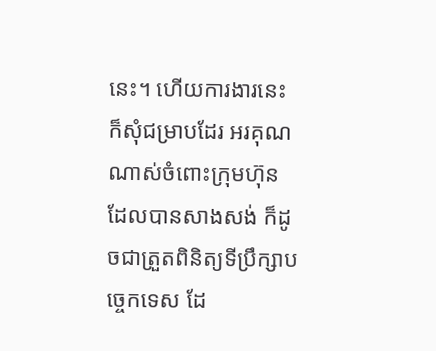នេះ។ ហើយការងារនេះ ក៏សុំជម្រាបដែរ អរគុណណាស់ចំពោះក្រុមហ៊ុន ដែលបានសាងសង់ ក៏ដូចជាត្រួតពិនិត្យទីប្រឹក្សាបច្ចេកទេស ដែ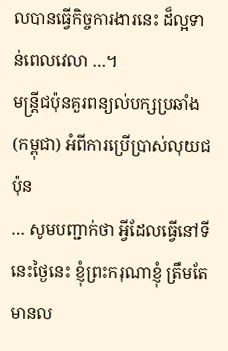លបានធ្វើកិច្ចការងារនេះ ដ៏ល្អទាន់ពេលវេលា …។
មន្រ្តីជប៉ុនគួរពន្យល់បក្សប្រឆាំង(កម្ពុជា) អំពីការប្រើប្រាស់លុយជប៉ុន
… សូមបញ្ជាក់ថា អ្វីដែលធ្វើនៅទីនេះថ្ងៃនេះ ខ្ញុំព្រះករុណាខ្ញុំ ត្រឹមតែមានល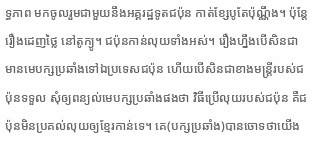ទ្ធភាព មកចូលរួមជាមួយនឹងអគ្គរដ្ឋទូតជប៉ុន កាត់ខ្សែបូតែប៉ុណ្ណឹង។ ប៉ុន្តែ រឿងដេញថ្លៃ នៅតូក្យូ។ ជប៉ុនកាន់លុយទាំងអស់។ រឿងហ្នឹងបើសិនជាមានមេបក្សប្រឆាំងទៅឯប្រទេសជប៉ុន ហើយបើសិនជាខាងមន្រ្តីរបស់ជប៉ុនទទួល សុំឲ្យពន្យល់មេបក្សប្រឆាំងផងថា វិធីប្រើលុយរបស់ជប៉ុន គឺជប៉ុនមិនប្រគល់លុយឲ្យខ្មែរកាន់ទេ។ គេ(បក្សប្រឆាំង)បានចោទថាយើង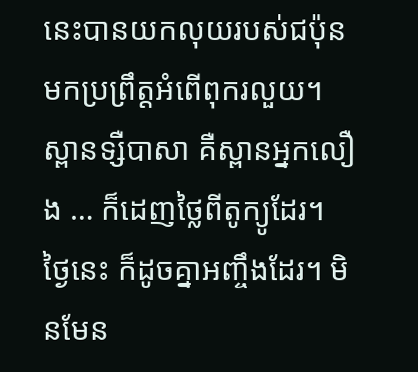នេះបានយកលុយរបស់ជប៉ុន មកប្រព្រឹត្តអំពើពុករលួយ។ ស្ពានទ្សឺបាសា គឺស្ពានអ្នកលឿង … ក៏ដេញថ្លៃពីតូក្យូដែរ។ ថ្ងៃនេះ ក៏ដូចគ្នាអញ្ចឹងដែរ។ មិនមែន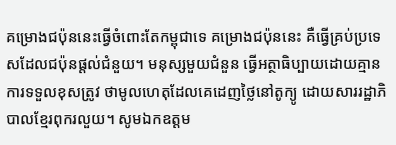គម្រោងជប៉ុននេះធ្វើចំពោះតែកម្ពុជាទេ គម្រោងជប៉ុននេះ គឺធ្វើគ្រប់ប្រទេសដែលជប៉ុនផ្តល់ជំនួយ។ មនុស្សមួយជំនួន ធ្វើអត្ថាធិប្បាយដោយគ្មានការទទួលខុសត្រូវ ថាមូលហេតុដែលគេដេញថ្លៃនៅតូក្យូ ដោយសាររដ្ឋាភិបាលខ្មែរពុករលួយ។ សូមឯកឧត្តម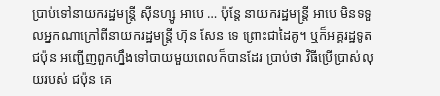ប្រាប់ទៅនាយករដ្ឋមន្រ្តី ស៊ីនហ្សូ អាបេ … ប៉ុន្តែ នាយករដ្ឋមន្រ្តី អាបេ មិនទទួលអ្នកណាក្រៅពីនាយករដ្ឋមន្រ្តី ហ៊ុន សែន ទេ ព្រោះជាដៃគូ។ ឬក៏អគ្គរដ្ឋទូតជប៉ុន អញ្ជើញពួកហ្នឹងទៅបាយមួយពេលក៏បានដែរ ប្រាប់ថា វិធីប្រើប្រាស់លុយរបស់ ជប៉ុន គេ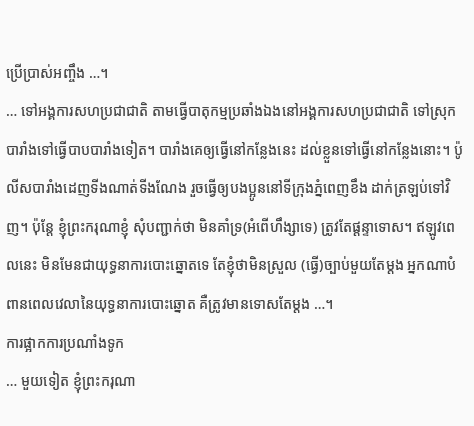ប្រើប្រាស់អញ្ចឹង …។
… ទៅអង្គការសហប្រជាជាតិ តាមធ្វើបាតុកម្មប្រឆាំងឯងនៅអង្គការសហប្រជាជាតិ ទៅស្រុកបារាំងទៅធ្វើបាបបារាំងទៀត។ បារាំងគេឲ្យធ្វើនៅកន្លែងនេះ ដល់ខ្លួនទៅធ្វើនៅកន្លែងនោះ។ ប៉ូលីសបារាំងដេញទីងណាត់ទីងណែង រួចធ្វើឲ្យបងប្អូននៅទីក្រុងភ្នំពេញខឹង ដាក់ត្រឡប់ទៅវិញ។ ប៉ុន្តែ ខ្ញុំព្រះករុណាខ្ញុំ សុំបញ្ជាក់ថា មិនគាំទ្រ(អំពើហឹង្សាទេ) ត្រូវតែផ្តន្ទាទោស។ ឥឡូវពេលនេះ មិនមែនជាយុទ្ធនាការបោះឆ្នោតទេ តែខ្ញុំថាមិនស្រួល (ធ្វើ)ច្បាប់មួយតែម្តង អ្នកណាបំពានពេលវេលានៃយុទ្ធនាការបោះឆ្នោត គឺត្រូវមានទោសតែម្តង …។
ការផ្អាកការប្រណាំងទូក
… មួយទៀត ខ្ញុំព្រះករុណា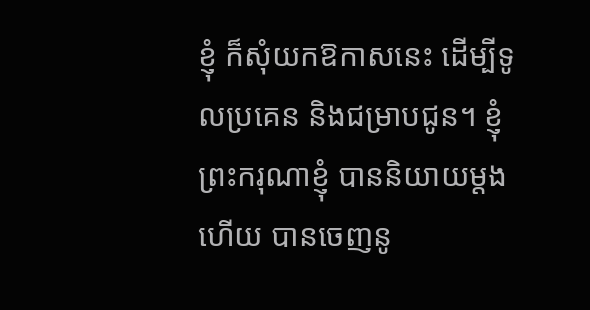ខ្ញុំ ក៏សុំយកឱកាសនេះ ដើម្បីទូលប្រគេន និងជម្រាបជូន។ ខ្ញុំព្រះករុណាខ្ញុំ បាននិយាយម្តងហើយ បានចេញនូ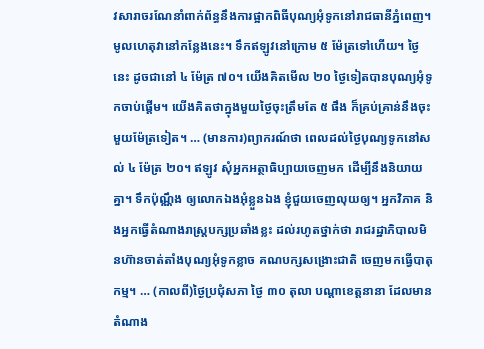វសារាចរណែនាំពាក់ព័ន្ធនឹងការផ្អាកពិធីបុណ្យអុំទូកនៅរាជធានីភ្នំពេញ។ មូលហេតុវានៅកន្លែងនេះ។ ទឹកឥឡូវនៅក្រោម ៥ ម៉ែត្រទៅហើយ។ ថ្ងៃនេះ ដូចជានៅ ៤ ម៉ែត្រ ៧០។ យើងគិតមើល ២០ ថ្ងៃទៀតបានបុណ្យអុំទូកចាប់ផ្តើម។ យើងគិតថាក្នុងមួយថ្ងៃចុះត្រឹមតែ ៥ ផឹង ក៏គ្រប់គ្រាន់នឹងចុះមួយម៉ែត្រទៀត។ … (មានការ)ព្យាករណ៍ថា ពេលដល់ថ្ងៃបុណ្យទូកនៅសល់ ៤ ម៉ែត្រ ២០។ ឥឡូវ សុំអ្នកអត្ថាធិប្បាយចេញមក ដើម្បីនឹងនិយាយគ្នា។ ទឹកប៉ុណ្ណឹង ឲ្យលោកឯងអុំខ្លួនឯង ខ្ញុំជួយចេញលុយឲ្យ។ អ្នកវិភាគ និងអ្នកធ្វើតំណាងរាស្រ្តបក្សប្រឆាំងខ្លះ ដល់រហូតថ្នាក់ថា រាជរដ្ឋាភិបាលមិនហ៊ានចាត់តាំងបុណ្យអុំទូកខ្លាច គណបក្សសង្រោះជាតិ ចេញមកធ្វើបាតុកម្ម។ … (កាលពី)ថ្ងៃប្រជុំសភា ថ្ងៃ ៣០ តុលា បណ្តាខេត្តនានា ដែលមានតំណាង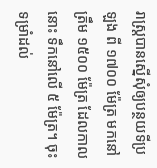រាស្រ្តបានស្នើសុំឲ្យបន្ថយទីប្រឡង ពី ១៧០០ ម៉ែត្រ មកនៅត្រឹម ១៥០០ ម៉ែត្រ ដែលកាលនោះ ទឹកនៅលើ ៥ ម៉ែត្រ។ ចុះទម្រាំដល់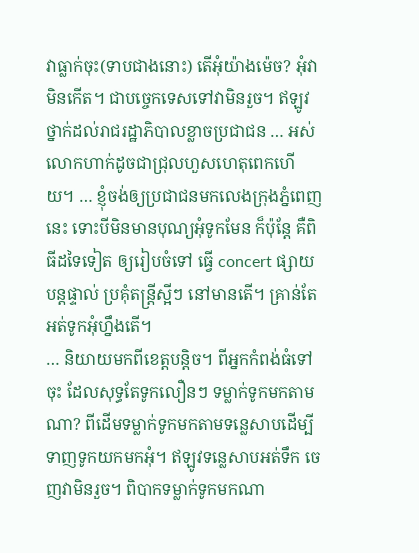វាធ្លាក់ចុះ(ទាបជាងនោះ) តើអុំយ៉ាងម៉េច? អុំវាមិនកើត។ ជាបច្ចេកទេសទៅវាមិនរួច។ ឥឡូវថ្នាក់ដល់រាជរដ្ឋាភិបាលខ្លាចប្រជាជន … អស់លោកហាក់ដូចជាជ្រុលហួសហេតុពេកហើយ។ … ខ្ញុំចង់ឲ្យប្រជាជនមកលេងក្រុងភ្នំពេញនេះ ទោះបីមិនមានបុណ្យអុំទូកមែន ក៏ប៉ុន្តែ គឺពិធីដទៃទៀត ឲ្យរៀបចំទៅ ធ្វើ concert ផ្សាយបន្តផ្ទាល់ ប្រគុំតន្រ្តីស្អីៗ នៅមានតើ។ គ្រាន់តែអត់ទូកអុំហ្នឹងតើ។
… និយាយមកពីខេត្តបន្តិច។ ពីអ្នកកំពង់ធំទៅចុះ ដែលសុទ្ធតែទូកលឿនៗ ទម្លាក់ទូកមកតាមណា? ពីដើមទម្លាក់ទូកមកតាមទន្លេសាបដើម្បីទាញទូកយកមកអុំ។ ឥឡូវទន្លេសាបអត់ទឹក ចេញវាមិនរួច។ ពិបាកទម្លាក់ទូកមកណា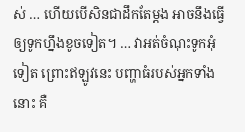ស់ … ហើយបើសិនជាដឹកតែម្តង អាចនឹងធ្វើឲ្យទូកហ្នឹងខូចទៀត។ … វាអត់ចំណុះទូកអុំទៀត ព្រោះឥឡូវនេះ បញ្ហាធំរបស់អ្នកទាំងនោះ គឺ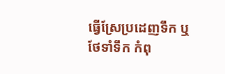ធ្វើស្រែប្រដេញទឹក ឬថែទាំទឹក កំពុ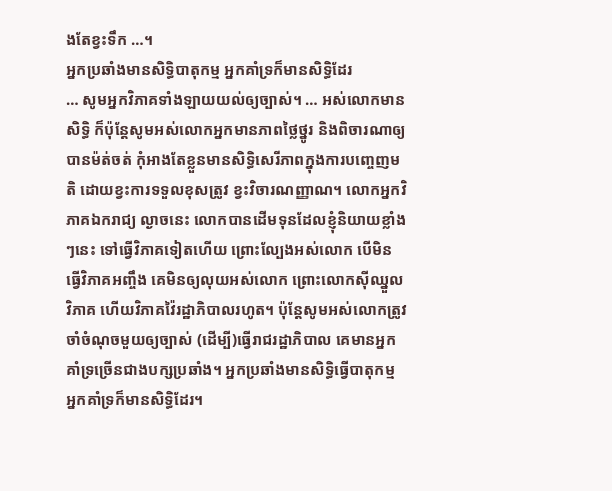ងតែខ្វះទឹក …។
អ្នកប្រឆាំងមានសិទ្ធិបាតុកម្ម អ្នកគាំទ្រក៏មានសិទ្ធិដែរ
… សូមអ្នកវិភាគទាំងឡាយយល់ឲ្យច្បាស់។ … អស់លោកមានសិទ្ធិ ក៏ប៉ុន្តែសូមអស់លោកអ្នកមានភាពថ្លៃថ្នូរ និងពិចារណាឲ្យបានម៉ត់ចត់ កុំអាងតែខ្លួនមានសិទ្ធិសេរីភាពក្នុងការបញ្ចេញមតិ ដោយខ្វះការទទួលខុសត្រូវ ខ្វះវិចារណញ្ញាណ។ លោកអ្នកវិភាគឯករាជ្យ ល្ងាចនេះ លោកបានដើមទុនដែលខ្ញុំនិយាយខ្លាំងៗនេះ ទៅធ្វើវិភាគទៀតហើយ ព្រោះល្បែងអស់លោក បើមិនធ្វើវិភាគអញ្ចឹង គេមិនឲ្យលុយអស់លោក ព្រោះលោកស៊ីឈ្នួលវិភាគ ហើយវិភាគវ៉ៃរដ្ឋាភិបាលរហូត។ ប៉ុន្តែសូមអស់លោកត្រូវចាំចំណុចមួយឲ្យច្បាស់ (ដើម្បី)ធ្វើរាជរដ្ឋាភិបាល គេមានអ្នកគាំទ្រច្រើនជាងបក្សប្រឆាំង។ អ្នកប្រឆាំងមានសិទ្ធិធ្វើបាតុកម្ម អ្នកគាំទ្រក៏មានសិទ្ធិដែរ។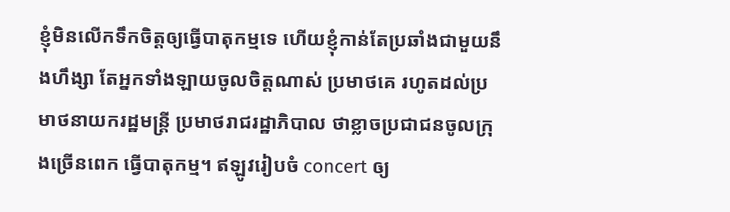ខ្ញុំមិនលើកទឹកចិត្តឲ្យធ្វើបាតុកម្មទេ ហើយខ្ញុំកាន់តែប្រឆាំងជាមួយនឹងហឹង្សា តែអ្នកទាំងឡាយចូលចិត្តណាស់ ប្រមាថគេ រហូតដល់ប្រមាថនាយករដ្ឋមន្ត្រី ប្រមាថរាជរដ្ឋាភិបាល ថាខ្លាចប្រជាជនចូលក្រុងច្រើនពេក ធ្វើបាតុកម្ម។ ឥឡូវរៀបចំ concert ឲ្យ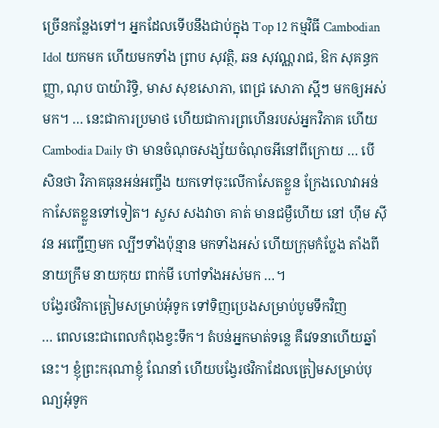ច្រើនកន្លែងទៅ។ អ្នកដែលទើបនឹងជាប់ក្នុង Top 12 កម្មវិធី Cambodian Idol យកមក ហើយមកទាំង ព្រាប សុវត្ថិ, ឆន សុវណ្ណរាជ, ឱក សុគន្ធកញ្ញា, ណុប បាយ៉ារិទ្ធិ, មាស សុខសោភា, ពេជ្រ សោភា ស្អីៗ មកឲ្យអស់មក។ … នេះជាការប្រមាថ ហើយជាការព្រហើនរបស់អ្នកវិភាគ ហើយ Cambodia Daily ថា មានចំណុចសង្ស័យចំណុចអីនៅពីក្រោយ … បើសិនថា វិភាគធុនអន់អញ្ចឹង យកទៅចុះលើកាសែតខ្លួន ក្រែងលោវាអន់កាសែតខ្លួនទៅទៀត។ សួស សងវាចា គាត់ មានជម្ងឺហើយ នៅ ហ៊ឹម ស៊ីវន អញ្ជើញមក ល្បីៗទាំងប៉ុន្មាន មកទាំងអស់ ហើយក្រុមកំប្លែង តាំងពី នាយក្រឹម នាយកុយ ពាក់មី ហៅទាំងអស់មក …។
បង្វែរថវិកាត្រៀមសម្រាប់អុំទូក ទៅទិញប្រេងសម្រាប់បូមទឹកវិញ
… ពេលនេះជាពេលកំពុងខ្វះទឹក។ តំបន់អ្នកមាត់ទន្លេ គឺវេទនាហើយឆ្នាំនេះ។ ខ្ញុំព្រះករុណាខ្ញុំ ណែនាំ ហើយបង្វែរថវិកាដែលត្រៀមសម្រាប់បុណ្យអុំទូក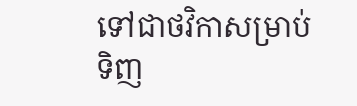ទៅជាថវិកាសម្រាប់ទិញ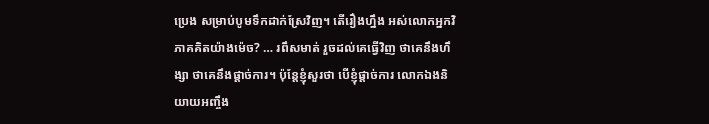ប្រេង សម្រាប់បូមទឹកដាក់ស្រែវិញ។ តើរឿងហ្នឹង អស់លោកអ្នកវិភាគគិតយ៉ាងម៉េច? … រពឹសមាត់ រួចដល់គេធ្វើវិញ ថាគេនឹងហឹង្សា ថាគេនឹងផ្តាច់ការ។ ប៉ុន្តែខ្ញុំសួរថា បើខ្ញុំផ្តាច់ការ លោកឯងនិយាយអញ្ចឹង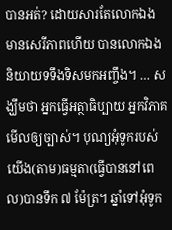បានអត់? ដោយសារតែលោកឯងមានសេរីភាពហើយ បានលោកឯង និយាយទទឹងទិសមកអញ្ចឹង។ … សង្ឃឹមថា អ្នកធ្វើអត្ថាធិប្បាយ អ្នកវិភាគ មើលឲ្យច្បាស់។ បុណ្យអុំទូករបស់យើង(តាម)ធម្មតា(ធ្វើបាននៅពេល)បានទឹក ៧ ម៉ែត្រ។ ឆ្នាំទៅអុំទូក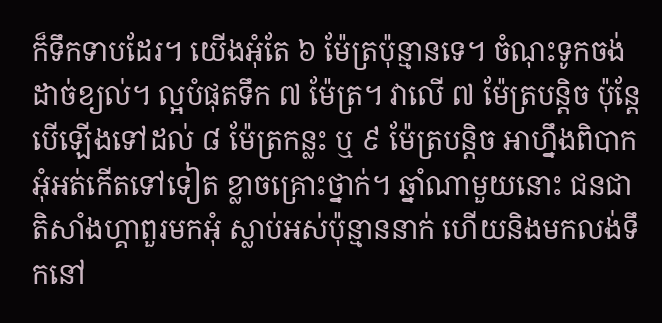ក៏ទឹកទាបដែរ។ យើងអុំតែ ៦ ម៉ែត្រប៉ុន្មានទេ។ ចំណុះទូកចង់ដាច់ខ្យល់។ ល្អបំផុតទឹក ៧ ម៉ែត្រ។ វាលើ ៧ ម៉ែត្របន្តិច ប៉ុន្តែបើឡើងទៅដល់ ៨ ម៉ែត្រកន្លះ ឬ ៩ ម៉ែត្របន្តិច អាហ្នឹងពិបាកអុំអត់កើតទៅទៀត ខ្លាចគ្រោះថ្នាក់។ ឆ្នាំណាមួយនោះ ជនជាតិសាំងហ្គាពួរមកអុំ ស្លាប់អស់ប៉ុន្មាននាក់ ហើយនិងមកលង់ទឹកនៅ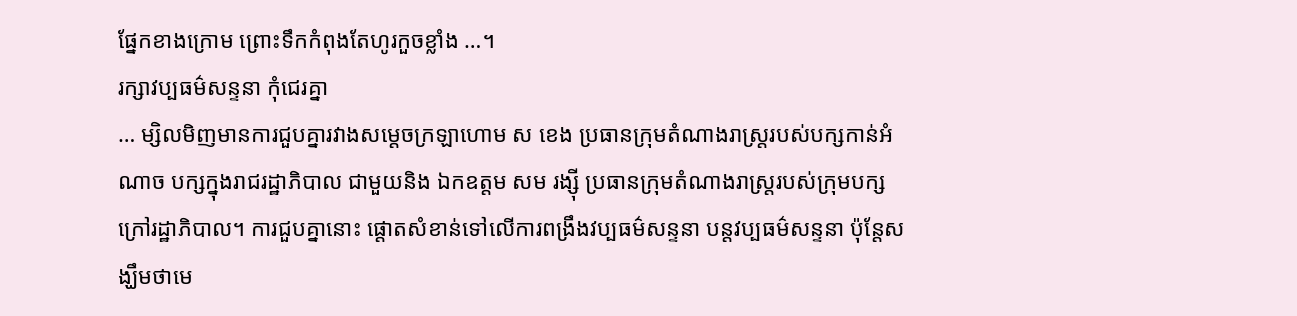ផ្នែកខាងក្រោម ព្រោះទឹកកំពុងតែហូរកួចខ្លាំង …។
រក្សាវប្បធម៌សន្ទនា កុំជេរគ្នា
… ម្សិលមិញមានការជួបគ្នារវាងសម្តេចក្រឡាហោម ស ខេង ប្រធានក្រុមតំណាងរាស្ត្ររបស់បក្សកាន់អំណាច បក្សក្នុងរាជរដ្ឋាភិបាល ជាមួយនិង ឯកឧត្តម សម រង្ស៊ី ប្រធានក្រុមតំណាងរាស្ត្ររបស់ក្រុមបក្សក្រៅរដ្ឋាភិបាល។ ការជួបគ្នានោះ ផ្តោតសំខាន់ទៅលើការពង្រឹងវប្បធម៌សន្ទនា បន្តវប្បធម៌សន្ទនា ប៉ុន្តែសង្ឃឹមថាមេ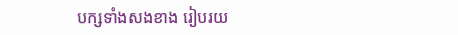បក្សទាំងសងខាង រៀបរយ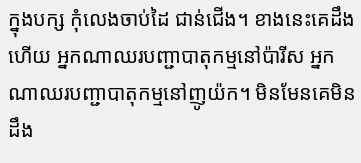ក្នុងបក្ស កុំលេងចាប់ដៃ ជាន់ជើង។ ខាងនេះគេដឹងហើយ អ្នកណាឈរបញ្ជាបាតុកម្មនៅប៉ារីស អ្នកណាឈរបញ្ជាបាតុកម្មនៅញូយ៉ក។ មិនមែនគេមិនដឹង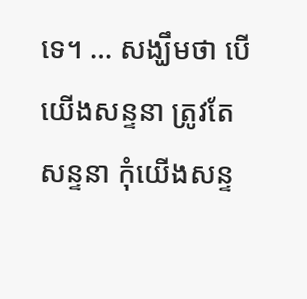ទេ។ … សង្ឃឹមថា បើយើងសន្ទនា ត្រូវតែសន្ទនា កុំយើងសន្ទ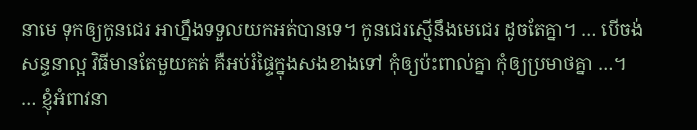នាមេ ទុកឲ្យកូនជេរ អាហ្នឹងទទួលយកអត់បានទេ។ កូនជេរស្មើនឹងមេជេរ ដូចតែគ្នា។ … បើចង់សន្ទនាល្អ វិធីមានតែមួយគត់ គឺអប់រំផ្ទៃក្នុងសងខាងទៅ កុំឲ្យប៉ះពាល់គ្នា កុំឲ្យប្រមាថគ្នា …។
… ខ្ញុំអំពាវនា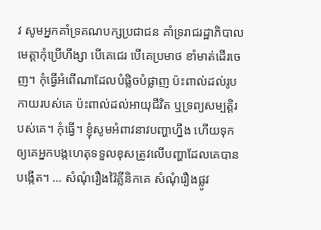វ សូមអ្នកគាំទ្រគណបក្សប្រជាជន គាំទ្ររាជរដ្ឋាភិបាល មេត្តាកុំប្រើហឹង្សា បើគេជេរ បើគេប្រមាថ ខាំមាត់ដើរចេញ។ កុំធ្វើអំពើណាដែលបំផ្លិចបំផ្លាញ ប៉ះពាល់ដល់រូបកាយរបស់គេ ប៉ះពាល់ដល់អាយុជីវិត ឬទ្រព្យសម្បត្តិរបស់គេ។ កុំធ្វើ។ ខ្ញុំសូមអំពាវនាវបញ្ហាហ្នឹង ហើយទុកឲ្យគេអ្នកបង្កហេតុទទួលខុសត្រូវលើបញ្ហាដែលគេបានបង្កើត។ … សំណុំរឿងវ៉ៃគ្លីនិកគេ សំណុំរឿងផ្លូវ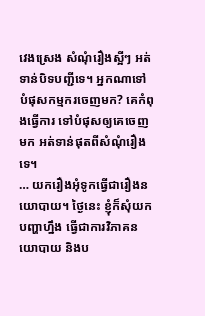វេងស្រេង សំណុំរឿងស្អីៗ អត់ទាន់បិទបញ្ជីទេ។ អ្នកណាទៅបំផុសកម្មករចេញមក? គេកំពុងធ្វើការ ទៅបំផុសឲ្យគេចេញមក អត់ទាន់ផុតពីសំណុំរឿងទេ។
… យករឿងអុំទូកធ្វើជារឿងនយោបាយ។ ថ្ងៃនេះ ខ្ញុំក៏សុំយកបញ្ហាហ្នឹង ធ្វើជាការវិភាគនយោបាយ និងប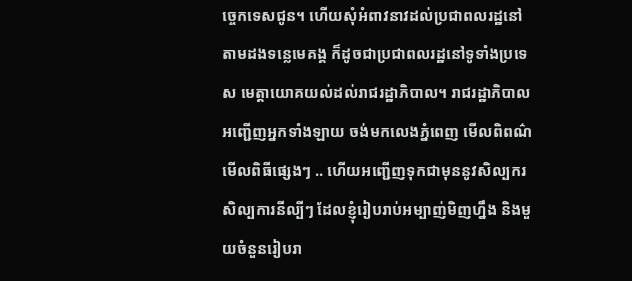ច្ចេកទេសជូន។ ហើយសុំអំពាវនាវដល់ប្រជាពលរដ្ឋនៅតាមដងទន្លេមេគង្គ ក៏ដូចជាប្រជាពលរដ្ឋនៅទូទាំងប្រទេស មេត្តាយោគយល់ដល់រាជរដ្ឋាភិបាល។ រាជរដ្ឋាភិបាលអញ្ជើញអ្នកទាំងឡាយ ចង់មកលេងភ្នំពេញ មើលពិពណ៌ មើលពិធីផ្សេងៗ .. ហើយអញ្ជើញទុកជាមុននូវសិល្បករ សិល្បការនីល្បីៗ ដែលខ្ញុំរៀបរាប់អម្បាញ់មិញហ្នឹង និងមួយចំនួនរៀបរា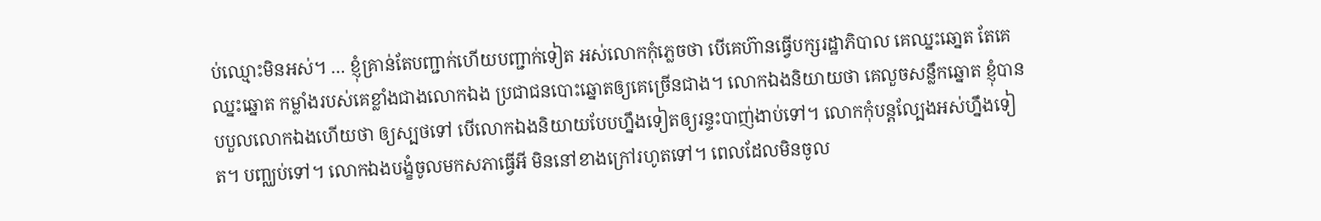ប់ឈ្មោះមិនអស់។ … ខ្ញុំគ្រាន់តែបញ្ជាក់ហើយបញ្ជាក់ទៀត អស់លោកកុំភ្លេចថា បើគេហ៊ានធ្វើបក្សរដ្ឋាភិបាល គេឈ្នះឆោ្នត តែគេឈ្នះឆ្នោត កម្លាំងរបស់គេខ្លាំងជាងលោកឯង ប្រជាជនបោះឆ្នោតឲ្យគេច្រើនជាង។ លោកឯងនិយាយថា គេលួចសន្លឹកឆ្នោត ខ្ញុំបានបបួលលោកឯងហើយថា ឲ្យស្បថទៅ បើលោកឯងនិយាយបែបហ្នឹងទៀតឲ្យរន្ទះបាញ់ងាប់ទៅ។ លោកកុំបន្ដល្បែងអស់ហ្នឹងទៀត។ បញ្ឈប់ទៅ។ លោកឯងបង្ខំចូលមកសភាធ្វើអី មិននៅខាងក្រៅរហូតទៅ។ ពេលដែលមិនចូល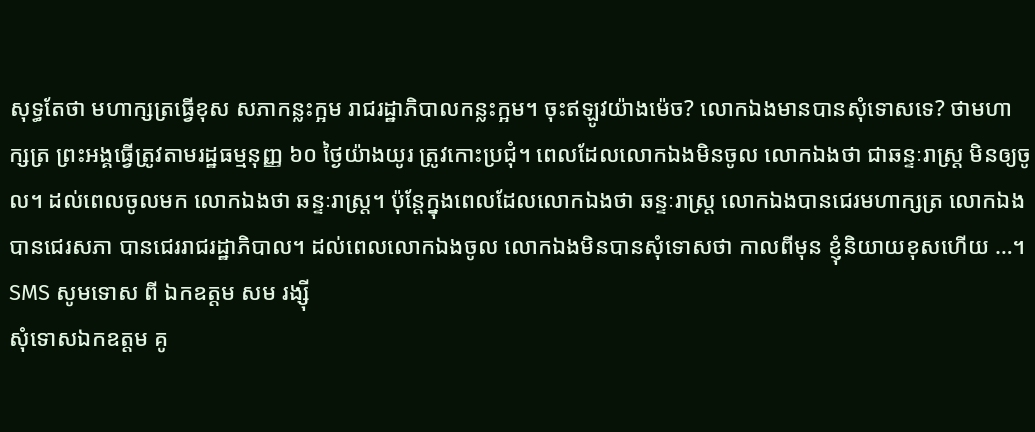សុទ្ធតែថា មហាក្សត្រធ្វើខុស សភាកន្លះក្អម រាជរដ្ឋាភិបាលកន្លះក្អម។ ចុះឥឡូវយ៉ាងម៉េច? លោកឯងមានបានសុំទោសទេ? ថាមហាក្សត្រ ព្រះអង្គធ្វើត្រូវតាមរដ្ឋធម្មនុញ្ញ ៦០ ថ្ងៃយ៉ាងយូរ ត្រូវកោះប្រជុំ។ ពេលដែលលោកឯងមិនចូល លោកឯងថា ជាឆន្ទៈរាស្រ្ត មិនឲ្យចូល។ ដល់ពេលចូលមក លោកឯងថា ឆន្ទៈរាស្រ្ត។ ប៉ុន្តែក្នុងពេលដែលលោកឯងថា ឆន្ទៈរាស្រ្ត លោកឯងបានជេរមហាក្សត្រ លោកឯងបានជេរសភា បានជេររាជរដ្ឋាភិបាល។ ដល់ពេលលោកឯងចូល លោកឯងមិនបានសុំទោសថា កាលពីមុន ខ្ញុំនិយាយខុសហើយ …។
SMS សូមទោស ពី ឯកឧត្តម សម រង្ស៊ី
សុំទោសឯកឧត្តម គូ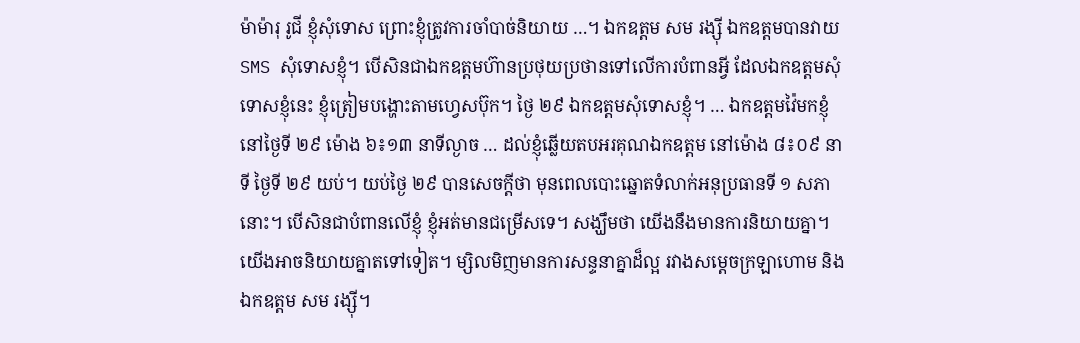ម៉ាម៉ារុ រូជី ខ្ញុំសុំទោស ព្រោះខ្ញុំត្រូវការចាំបាច់និយាយ …។ ឯកឧត្តម សម រង្ស៊ី ឯកឧត្តមបានវាយ SMS សុំទោសខ្ញុំ។ បើសិនជាឯកឧត្តមហ៊ានប្រថុយប្រថានទៅលើការបំពានអ្វី ដែលឯកឧត្តមសុំទោសខ្ញុំនេះ ខ្ញុំត្រៀមបង្ហោះតាមហ្វេសប៊ុក។ ថ្ងៃ ២៩ ឯកឧត្តមសុំទោសខ្ញុំ។ … ឯកឧត្តមវ៉ៃមកខ្ញុំនៅថ្ងៃទី ២៩ ម៉ោង ៦៖១៣ នាទីល្ងាច … ដល់ខ្ញុំឆ្លើយតបអរគុណឯកឧត្តម នៅម៉ោង ៨៖០៩ នាទី ថ្ងៃទី ២៩ យប់។ យប់ថ្ងៃ ២៩ បានសេចក្តីថា មុនពេលបោះឆ្នោតទំលាក់អនុប្រធានទី ១ សភានោះ។ បើសិនជាបំពានលើខ្ញុំ ខ្ញុំអត់មានជម្រើសទេ។ សង្ឃឹមថា យើងនឹងមានការនិយាយគ្នា។ យើងអាចនិយាយគ្នាតទៅទៀត។ ម្សិលមិញមានការសន្ទនាគ្នាដ៏ល្អ រវាងសម្តេចក្រឡាហោម និងឯកឧត្តម សម រង្ស៊ី។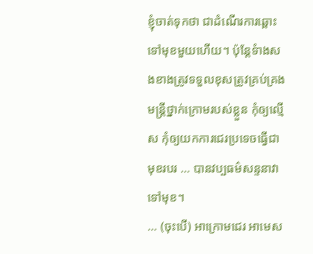ខ្ញុំចាត់ទុកថា ជាដំណើរការឆ្ពោះទៅមុខមួយហើយ។ ប៉ុន្តែទំាងសងខាងត្រូវទទួលខុសត្រូវគ្រប់គ្រងមន្ត្រីថ្នាក់ក្រោមរបស់ខ្លួន កុំឲ្យល្មើស កុំឲ្យយកការជេរប្រទេចធ្វើជាមុខរបរ … បានវប្បធម៌សន្ទនាវាទៅមុខ។
… (ចុះបើ) អាក្រោមជេរ អាមេស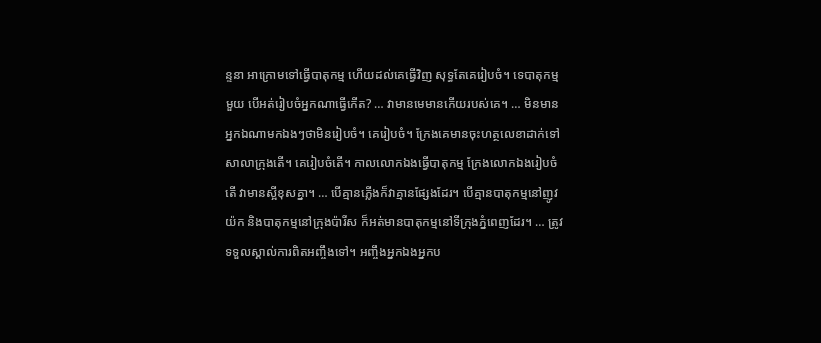ន្ទនា អាក្រោមទៅធ្វើបាតុកម្ម ហើយដល់គេធ្វើវិញ សុទ្ធតែគេរៀបចំ។ ទេបាតុកម្មមួយ បើអត់រៀបចំអ្នកណាធ្វើកើត? … វាមានមេមានកើយរបស់គេ។ … មិនមានអ្នកឯណាមកឯងៗថាមិនរៀបចំ។ គេរៀបចំ។ ក្រែងគេមានចុះហត្ថលេខាដាក់ទៅសាលាក្រុងតើ។ គេរៀបចំតើ។ កាលលោកឯងធ្វើបាតុកម្ម ក្រែងលោកឯងរៀបចំតើ វាមានស្អីខុសគ្នា។ … បើគ្មានភ្លើងក៏វាគ្មានផ្សែងដែរ។ បើគ្មានបាតុកម្មនៅញូវយ៉ក និងបាតុកម្មនៅក្រុងប៉ារីស ក៏អត់មានបាតុកម្មនៅទីក្រុងភ្នំពេញដែរ។ … ត្រូវទទួលស្គាល់ការពិតអញ្ចឹងទៅ។ អញ្ចឹងអ្នកឯងអ្នកប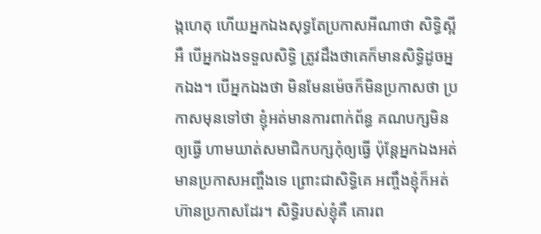ង្កហេតុ ហើយអ្នកឯងសុទ្ធតែប្រកាសអីណាថា សិទ្ធិស្អីអឺ បើអ្នកឯងទទួលសិទ្ធិ ត្រូវដឹងថាគេក៏មានសិទ្ធិដូចអ្នកឯង។ បើអ្នកឯងថា មិនមែនម៉េចក៏មិនប្រកាសថា ប្រកាសមុនទៅថា ខ្ញុំអត់មានការពាក់ព័ន្ធ គណបក្សមិនឲ្យធ្វើ ហាមឃាត់សមាជិកបក្សកុំឲ្យធ្វើ ប៉ុន្តែអ្នកឯងអត់មានប្រកាសអញ្ចឹងទេ ព្រោះជាសិទ្ធិគេ អញ្ចឹងខ្ញុំក៏អត់ហ៊ានប្រកាសដែរ។ សិទ្ធិរបស់ខ្ញុំគឺ គោរព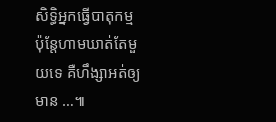សិទ្ធិអ្នកធ្វើបាតុកម្ម ប៉ុន្តែហាមឃាត់តែមួយទេ គឺហឹង្សាអត់ឲ្យមាន …៕